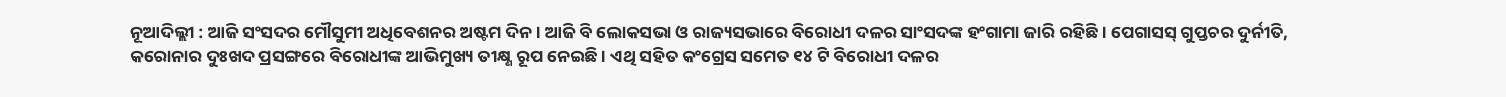ନୂଆଦିଲ୍ଲୀ : ଆଜି ସଂସଦର ମୌସୁମୀ ଅଧିବେଶନର ଅଷ୍ଟମ ଦିନ । ଆଜି ବି ଲୋକସଭା ଓ ରାଜ୍ୟସଭାରେ ବିରୋଧୀ ଦଳର ସାଂସଦଙ୍କ ହଂଗାମା ଜାରି ରହିଛି । ପେଗାସସ୍ ଗୁପ୍ତଚର ଦୁର୍ନୀତି, କରୋନାର ଦୁଃଖଦ ପ୍ରସଙ୍ଗରେ ବିରୋଧୀଙ୍କ ଆଭିମୁଖ୍ୟ ତୀକ୍ଷ୍ଣ ରୂପ ନେଇଛି । ଏଥି ସହିତ କଂଗ୍ରେସ ସମେତ ୧୪ ଟି ବିରୋଧୀ ଦଳର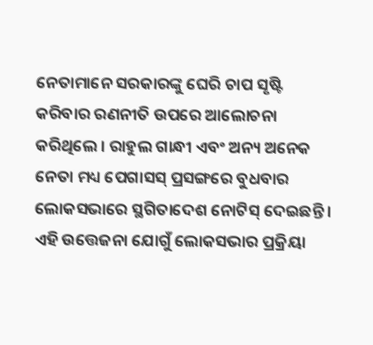ନେତାମାନେ ସରକାରଙ୍କୁ ଘେରି ଚାପ ସୃଷ୍ଟି କରିବାର ରଣନୀତି ଉପରେ ଆଲୋଚନା କରିଥିଲେ । ରାହୁଲ ଗାନ୍ଧୀ ଏବଂ ଅନ୍ୟ ଅନେକ ନେତା ମଧ୍ୟ ପେଗାସସ୍ ପ୍ରସଙ୍ଗରେ ବୁଧବାର ଲୋକସଭାରେ ସ୍ଥଗିତାଦେଶ ନୋଟିସ୍ ଦେଇଛନ୍ତି ।
ଏହି ଉତ୍ତେଜନା ଯୋଗୁଁ ଲୋକସଭାର ପ୍ରକ୍ରିୟା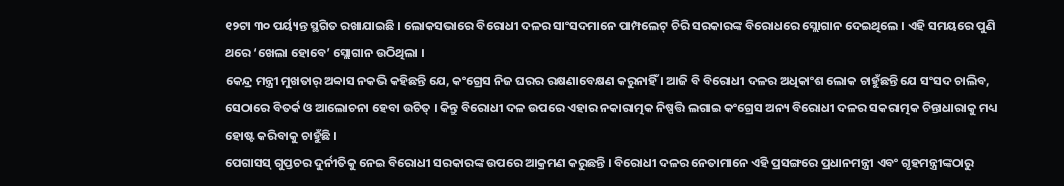୧୨ଟା ୩୦ ପର୍ୟ୍ୟନ୍ତ ସ୍ଥଗିତ ରଖାଯାଇଛି । ଲୋକସଭାରେ ବିରୋଧୀ ଦଳର ସାଂସଦମାନେ ପାମ୍ପଲେଟ୍ ଚିରି ସରକାରଙ୍କ ବିରୋଧରେ ସ୍ଲୋଗାନ ଦେଇଥିଲେ । ଏହି ସମୟରେ ପୁଣି ଥରେ ‘ଖେଲା ହୋବେ’ ସ୍ଲୋଗାନ ଉଠିଥିଲା ।
କେନ୍ଦ୍ର ମନ୍ତ୍ରୀ ମୁଖତାର୍ ଅବ୍ବାସ ନକଭି କହିଛନ୍ତି ଯେ, କଂଗ୍ରେସ ନିଜ ଘରର ରକ୍ଷଣାବେକ୍ଷଣ କରୁନାହିଁ । ଆଜି ବି ବିରୋଧୀ ଦଳର ଅଧିକାଂଶ ଲୋକ ଚାହୁଁଛନ୍ତି ଯେ ସଂସଦ ଚାଲିବ, ସେଠାରେ ବିତର୍କ ଓ ଆଲୋଚନା ହେବା ଉଚିତ୍ । କିନ୍ତୁ ବିରୋଧୀ ଦଳ ଉପରେ ଏହାର ନକାରାତ୍ମକ ନିଷ୍ପତ୍ତି ଲଗାଇ କଂଗ୍ରେସ ଅନ୍ୟ ବିରୋଧୀ ଦଳର ସକରାତ୍ମକ ଚିନ୍ତାଧାରାକୁ ମଧ୍ୟ ହୋଷ୍ଟ କରିବାକୁ ଚାହୁଁଛି ।
ପେଗାସସ୍ ଗୁପ୍ତଚର ଦୁର୍ନୀତିକୁ ନେଇ ବିରୋଧୀ ସରକାରଙ୍କ ଉପରେ ଆକ୍ରମଣ କରୁଛନ୍ତି । ବିରୋଧୀ ଦଳର ନେତାମାନେ ଏହି ପ୍ରସଙ୍ଗରେ ପ୍ରଧାନମନ୍ତ୍ରୀ ଏବଂ ଗୃହମନ୍ତ୍ରୀଙ୍କଠାରୁ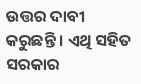ଉତ୍ତର ଦାବୀ କରୁଛନ୍ତି । ଏଥି ସହିତ ସରକାର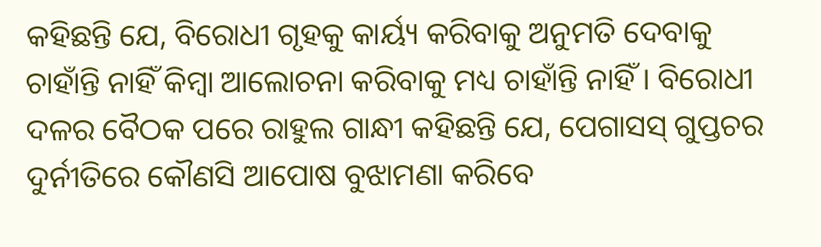କହିଛନ୍ତି ଯେ, ବିରୋଧୀ ଗୃହକୁ କାର୍ୟ୍ୟ କରିବାକୁ ଅନୁମତି ଦେବାକୁ ଚାହାଁନ୍ତି ନାହିଁ କିମ୍ବା ଆଲୋଚନା କରିବାକୁ ମଧ୍ୟ ଚାହାଁନ୍ତି ନାହିଁ । ବିରୋଧୀ ଦଳର ବୈଠକ ପରେ ରାହୁଲ ଗାନ୍ଧୀ କହିଛନ୍ତି ଯେ, ପେଗାସସ୍ ଗୁପ୍ତଚର ଦୁର୍ନୀତିରେ କୌଣସି ଆପୋଷ ବୁଝାମଣା କରିବେ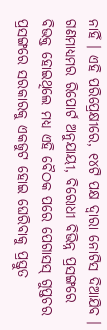ନାହିଁ । ଏହି ପରିପ୍ରେକ୍ଷୀରେ, ୧୪ଟି ପକ୍ଷ ଦ୍ୱାରା ନୋଟିସ ଦିଆଯିବ । ଗଣମାଧ୍ୟମର ରିପୋର୍ଟ ଅନୁଯାୟୀ, ବିରୋଧୀ ବିଭିନ୍ନ ପ୍ରସଙ୍ଗରେ ବିଭକ୍ତ ହୋଇଥିଲେ ମଧ୍ୟ ଏହି ବୈଠକ ପରେ ପେଗାସସ୍ ଗୁପ୍ତଚର ପ୍ରସଙ୍ଗରେ ସରକାରକୁ ଏକଜୁଟ ହୋଇ ଘେରିବାକୁ ପ୍ରସ୍ତୁତ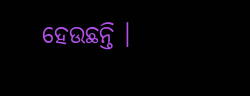ହେଉଛନ୍ତି ।